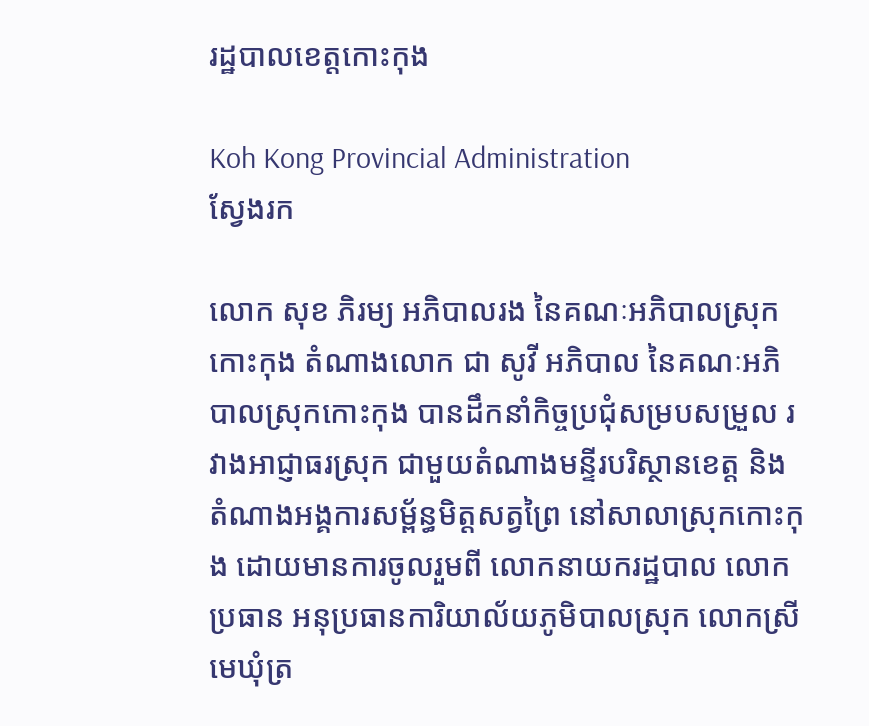រដ្ឋបាលខេត្តកោះកុង

Koh Kong Provincial Administration
ស្វែងរក

លោក សុខ ភិរម្យ អភិបាលរង នៃគណៈអភិបាលស្រុកកោះកុង តំណាងលោក ជា សូវី អភិបាល នៃគណៈអភិបាលស្រុកកោះកុង បានដឹកនាំកិច្ចប្រជុំសម្របសម្រួល រវាងអាជ្ញាធរស្រុក ជាមួយតំណាងមន្ទីរបរិស្ថានខេត្ត និងតំណាងអង្គការសម្ព័ន្ធមិត្តសត្វព្រៃ នៅសាលាស្រុកកោះកុង ដោយមានការចូលរួមពី លោកនាយករដ្ឋបាល លោកប្រធាន អនុប្រធានការិយាល័យភូមិបាលស្រុក លោកស្រីមេឃុំត្រ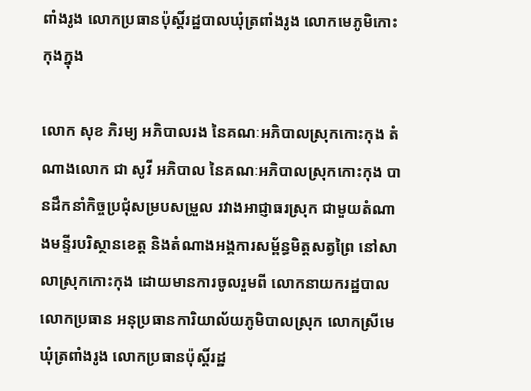ពាំងរូង លោកប្រធានប៉ុស្តិ៍រដ្ឋបាលឃុំត្រពាំងរូង លោកមេភូមិកោះកុងក្នុង

លោក សុខ ភិរម្យ អភិបាលរង នៃគណៈអភិបាលស្រុកកោះកុង តំណាងលោក ជា សូវី អភិបាល នៃគណៈអភិបាលស្រុកកោះកុង បានដឹកនាំកិច្ចប្រជុំសម្របសម្រួល រវាងអាជ្ញាធរស្រុក ជាមួយតំណាងមន្ទីរបរិស្ថានខេត្ត និងតំណាងអង្គការសម្ព័ន្ធមិត្តសត្វព្រៃ នៅសាលាស្រុកកោះកុង ដោយមានការចូលរួមពី លោកនាយករដ្ឋបាល លោកប្រធាន អនុប្រធានការិយាល័យភូមិបាលស្រុក លោកស្រីមេឃុំត្រពាំងរូង លោកប្រធានប៉ុស្តិ៍រដ្ឋ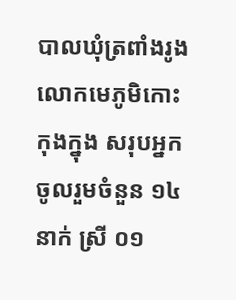បាលឃុំត្រពាំងរូង លោកមេភូមិកោះកុងក្នុង សរុបអ្នកចូលរួមចំនួន ១៤នាក់ ស្រី ០១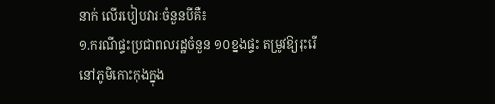នាក់ លើរបៀបវារៈចំនួនបីគឺ៖
១.ករណីផ្ទះប្រជាពលរដ្ឋចំនួន ១០ខ្នងផ្ទះ តម្រូវឱ្យរុះរើ នៅភូមិកោះកុងក្នុង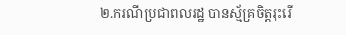២.ករណីប្រជាពលរដ្ឋ បានស្ម័គ្រចិត្តរុះរើ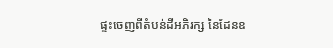ផ្ទះចេញពីតំបន់ដីអភិរក្ស នៃដែនឧ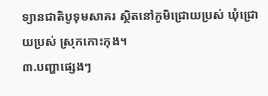ទ្យានជាតិបូទុមសាគរ ស្ថិតនៅភូមិជ្រោយប្រស់ ឃុំជ្រោយប្រស់ ស្រុកកោះកុង។
៣.បញ្ហាផ្សេងៗ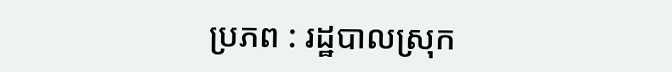ប្រភព : រដ្ឋបាលស្រុក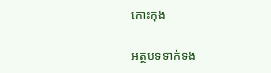កោះកុង

អត្ថបទទាក់ទង